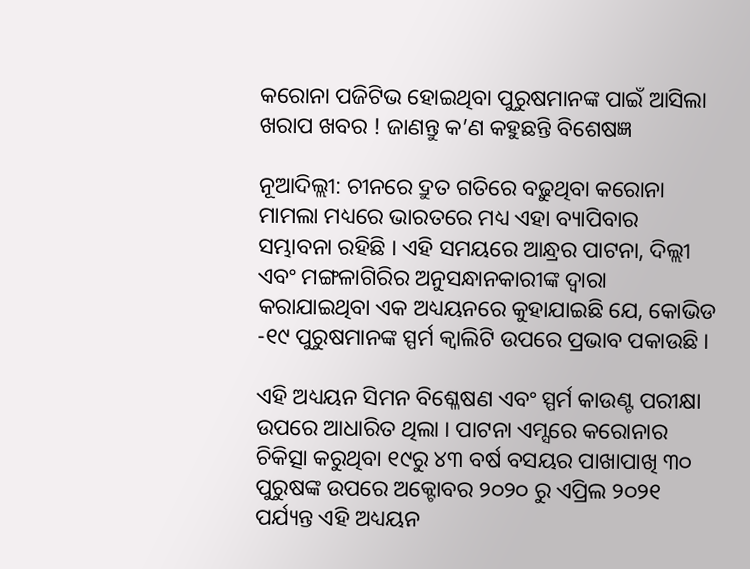କରୋନା ପଜିଟିଭ ହୋଇଥିବା ପୁରୁଷମାନଙ୍କ ପାଇଁ ଆସିଲା ଖରାପ ଖବର ! ଜାଣନ୍ତୁ କ’ଣ କହୁଛନ୍ତି ବିଶେଷଜ୍ଞ

ନୂଆଦିଲ୍ଲୀ: ଚୀନରେ ଦ୍ରୁତ ଗତିରେ ବଢ଼ୁଥିବା କରୋନା ମାମଲା ମଧ୍ୟରେ ଭାରତରେ ମଧ୍ୟ ଏହା ବ୍ୟାପିବାର ସମ୍ଭାବନା ରହିଛି । ଏହି ସମୟରେ ଆନ୍ଧ୍ରର ପାଟନା, ଦିଲ୍ଲୀ ଏବଂ ମଙ୍ଗଳାଗିରିର ଅନୁସନ୍ଧାନକାରୀଙ୍କ ଦ୍ୱାରା କରାଯାଇଥିବା ଏକ ଅଧ୍ୟୟନରେ କୁହାଯାଇଛି ଯେ, କୋଭିଡ -୧୯ ପୁରୁଷମାନଙ୍କ ସ୍ପର୍ମ କ୍ୱାଲିଟି ଉପରେ ପ୍ରଭାବ ପକାଉଛି ।

ଏହି ଅଧ୍ୟୟନ ସିମନ ବିଶ୍ଳେଷଣ ଏବଂ ସ୍ପର୍ମ କାଉଣ୍ଟ ପରୀକ୍ଷା ଉପରେ ଆଧାରିତ ଥିଲା । ପାଟନା ଏମ୍ସରେ କରୋନାର ଚିକିତ୍ସା କରୁଥିବା ୧୯ରୁ ୪୩ ବର୍ଷ ବସୟର ପାଖାପାଖି ୩୦ ପୁରୁଷଙ୍କ ଉପରେ ଅକ୍ଟୋବର ୨୦୨୦ ରୁ ଏପ୍ରିଲ ୨୦୨୧ ପର୍ଯ୍ୟନ୍ତ ଏହି ଅଧ୍ୟୟନ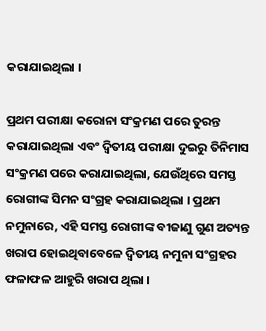କରାଯାଇଥିଲା ।

ପ୍ରଥମ ପରୀକ୍ଷା କରୋନା ସଂକ୍ରମଣ ପରେ ତୁରନ୍ତ କରାଯାଇଥିଲା ଏବଂ ଦ୍ୱିତୀୟ ପରୀକ୍ଷା ଦୁଇରୁ ତିନିମାସ ସଂକ୍ରମଣ ପରେ କରାଯାଇଥିଲା, ଯେଉଁଥିରେ ସମସ୍ତ ରୋଗୀଙ୍କ ସିମନ ସଂଗ୍ରହ କରାଯାଇଥିଲା । ପ୍ରଥମ ନମୁନାରେ, ଏହି ସମସ୍ତ ରୋଗୀଙ୍କ ବୀଜାଣୁ ଗୁଣ ଅତ୍ୟନ୍ତ ଖରାପ ହୋଇଥିବାବେଳେ ଦ୍ୱିତୀୟ ନମୁନା ସଂଗ୍ରହର ଫଳାଫଳ ଆହୁରି ଖରାପ ଥିଲା ।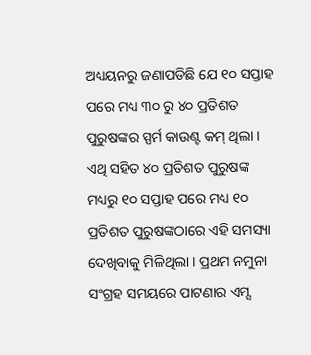ଅଧ୍ୟୟନରୁ ଜଣାପଡିଛି ଯେ ୧୦ ସପ୍ତାହ ପରେ ମଧ୍ୟ ୩୦ ରୁ ୪୦ ପ୍ରତିଶତ ପୁରୁଷଙ୍କର ସ୍ପର୍ମ କାଉଣ୍ଟ କମ୍ ଥିଲା । ଏଥି ସହିତ ୪୦ ପ୍ରତିଶତ ପୁରୁଷଙ୍କ ମଧ୍ୟରୁ ୧୦ ସପ୍ତାହ ପରେ ମଧ୍ୟ ୧୦ ପ୍ରତିଶତ ପୁରୁଷଙ୍କଠାରେ ଏହି ସମସ୍ୟା ଦେଖିବାକୁ ମିଳିଥିଲା । ପ୍ରଥମ ନମୁନା ସଂଗ୍ରହ ସମୟରେ ପାଟଣାର ଏମ୍ସ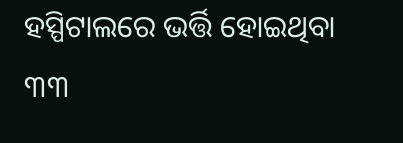ହସ୍ପିଟାଲରେ ଭର୍ତ୍ତି ହୋଇଥିବା ୩୩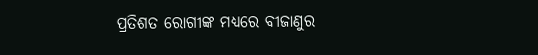ପ୍ରତିଶତ ରୋଗୀଙ୍କ ମଧ୍ୟରେ ବୀଜାଣୁର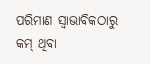ପରିମାଣ ସ୍ୱାଭାବିକଠାରୁ କମ୍ ଥିବା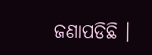ଜଣାପଡିଛି ।